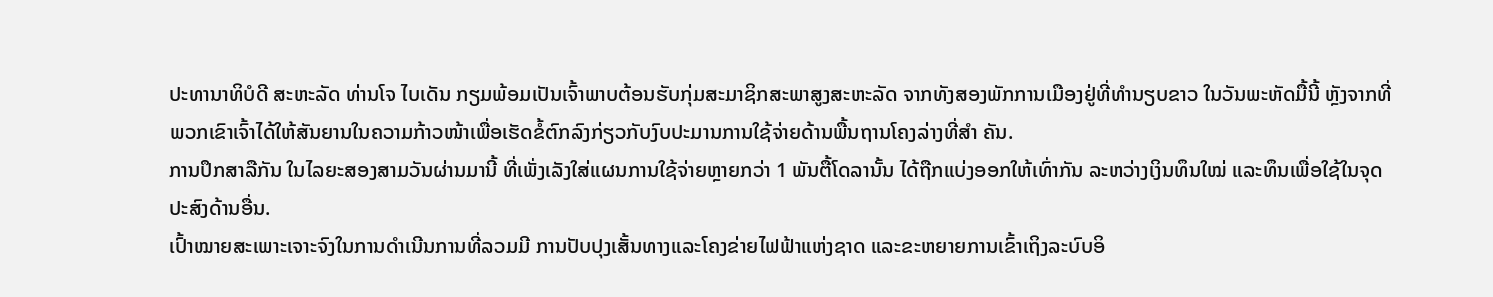ປະທານາທິບໍດີ ສະຫະລັດ ທ່ານໂຈ ໄບເດັນ ກຽມພ້ອມເປັນເຈົ້າພາບຕ້ອນຮັບກຸ່ມສະມາຊິກສະພາສູງສະຫະລັດ ຈາກທັງສອງພັກການເມືອງຢູ່ທີ່ທຳນຽບຂາວ ໃນວັນພະຫັດມື້ນີ້ ຫຼັງຈາກທີ່ພວກເຂົາເຈົ້າໄດ້ໃຫ້ສັນຍານໃນຄວາມກ້າວໜ້າເພື່ອເຮັດຂໍ້ຕົກລົງກ່ຽວກັບງົບປະມານການໃຊ້ຈ່າຍດ້ານພື້ນຖານໂຄງລ່າງທີ່ສຳ ຄັນ.
ການປຶກສາລືກັນ ໃນໄລຍະສອງສາມວັນຜ່ານມານີ້ ທີ່ເພັ່ງເລັງໃສ່ແຜນການໃຊ້ຈ່າຍຫຼາຍກວ່າ 1 ພັນຕື້ໂດລານັ້ນ ໄດ້ຖືກແບ່ງອອກໃຫ້ເທົ່າກັນ ລະຫວ່າງເງິນທຶນໃໝ່ ແລະທຶນເພື່ອໃຊ້ໃນຈຸດປະສົງດ້ານອື່ນ.
ເປົ້າໝາຍສະເພາະເຈາະຈົງໃນການດຳເນີນການທີ່ລວມມີ ການປັບປຸງເສັ້ນທາງແລະໂຄງຂ່າຍໄຟຟ້າແຫ່ງຊາດ ແລະຂະຫຍາຍການເຂົ້າເຖິງລະບົບອິ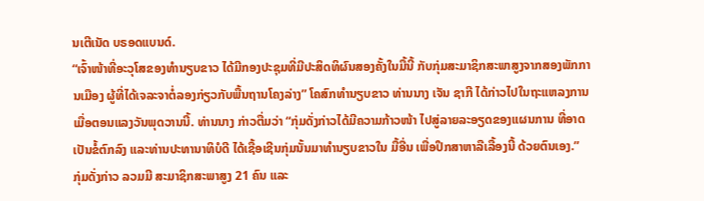ນເຕີເນັດ ບຣອດແບນດ໌.
“ເຈົ້າໜ້າທີ່ອະວຸໂສຂອງທໍານຽບຂາວ ໄດ້ມີກອງປະຊຸມທີ່ມີປະສິດທິຜົນສອງຄັ້ງໃນມື້ນີ້ ກັບກຸ່ມສະມາຊິກສະພາສູງຈາກສອງພັກການເມືອງ ຜູ້ທີ່ໄດ້ເຈລະຈາຕໍ່ລອງກ່ຽວກັບພື້ນຖານໂຄງລ່າງ” ໂຄສົກທຳນຽບຂາວ ທ່ານນາງ ເຈັນ ຊາກີ ໄດ້ກ່າວໄປໃນຖະແຫລງການເມື່ອຕອນແລງວັນພຸດວານນີ້. ທ່ານນາງ ກ່າວຕື່ມວ່າ “ກຸ່ມດັ່ງກ່າວໄດ້ມີຄວາມກ້າວໜ້າ ໄປສູ່ລາຍລະອຽດຂອງແຜນການ ທີ່ອາດເປັນຂໍ້ຕົກລົງ ແລະທ່ານປະທານາທິບໍດີ ໄດ້ເຊື້ອເຊີນກຸ່ມນັ້ນມາທຳນຽບຂາວໃນ ມື້ອື່ນ ເພື່ອປຶກສາຫາລືເລື້ອງນີ້ ດ້ວຍຕົນເອງ.”
ກຸ່ມດັ່ງກ່າວ ລວມມີ ສະມາຊິກສະພາສູງ 21 ຄົນ ແລະ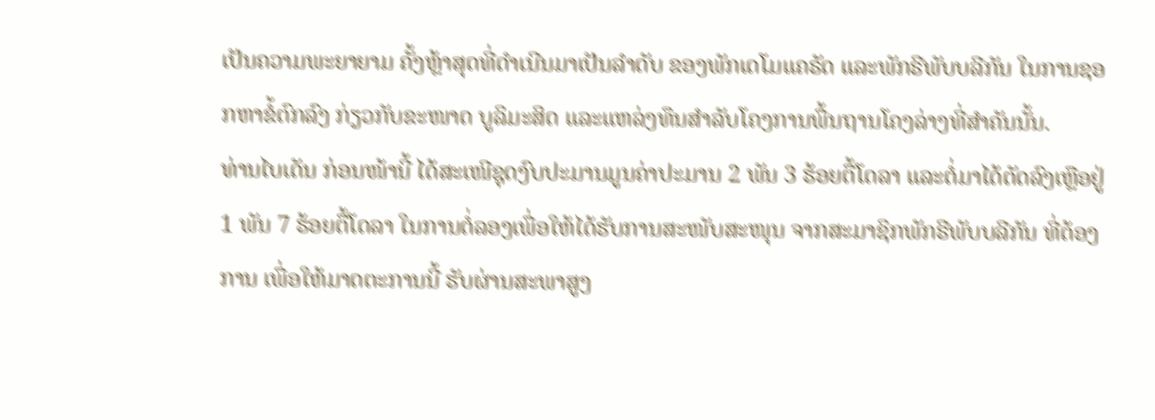ເປັນຄວາມພະຍາຍາມ ຄັ້ງຫຼ້າສຸດທີ່ດຳເນີນມາເປັນລຳດັບ ຂອງພັກເດໂມແຄຣັດ ແລະພັກຣີພັບບລີກັນ ໃນການຊອກຫາຂໍ້ຕົກລົງ ກ່ຽວກັບຂະໜາດ ບູລິມະສິດ ແລະແຫລ່ງທຶນສຳລັບໂຄງການພື້ນຖານໂຄງລ່າງທີ່ສຳຄັນນັ້ນ.
ທ່ານໄບເດັນ ກ່ອນໜ້ານີ້ ໄດ້ສະເໜີຊຸດງົບປະມານມູນຄ່າປະມານ 2 ພັນ 3 ຮ້ອຍຕື້ໂດລາ ແລະຕໍ່ມາໄດ້ຕັດລົງເຫຼືອຢູ່ 1 ພັນ 7 ຮ້ອຍຕື້ໂດລາ ໃນການຕໍ່ລອງເພື່ອໃຫ້ໄດ້ຮັບການສະໜັບສະໜຸນ ຈາກສະມາຊິກພັກຣີພັບບລີກັນ ທີ່ຕ້ອງການ ເພື່ອໃຫ້ມາດຕະການນີ້ ຮັບຜ່ານສະພາສູງ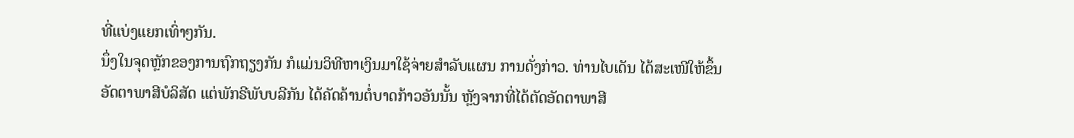ທີ່ແບ່ງແຍກເທົ່າໆກັນ.
ນຶ່ງໃນຈຸດຫຼັກຂອງການຖົກຖຽງກັນ ກໍແມ່ນວິທີຫາເງິນມາໃຊ້ຈ່າຍສຳລັບແຜນ ການດັ່ງກ່າວ. ທ່ານໄບເດັນ ໄດ້ສະເໜີໃຫ້ຂຶ້ນອັດຕາພາສີບໍລິສັດ ແຕ່ພັກຣີພັບບລີກັນ ໄດ້ຄັດຄ້ານຕໍ່ບາດກ້າວອັນນັ້ນ ຫຼັງຈາກທີ່ໄດ້ຕັດອັດຕາພາສີ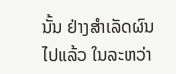ນັ້ນ ຢ່າງສຳເລັດຜົນໄປແລ້ວ ໃນລະຫວ່າ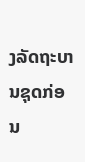ງລັດຖະບານຊຸດກ່ອນ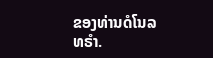ຂອງທ່ານດໍໂນລ ທຣຳ.